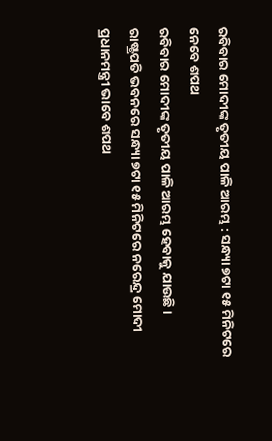ରବିବାର ମୋଦୀଙ୍କ ତୃତୀୟ ପାଳି ଆରମ୍ଭ : ସନ୍ଧ୍ୟା ୭ଟା ୧୫ ମିନିଟରେ ନେବେ ଶପଥ
ରବିବାର ମୋଦୀଙ୍କ ତୃତୀୟ ପାଳି ଆରମ୍ଭ ହେବାକୁ ଯାଉଛି । ରାଷ୍ଟ୍ରପତି ଭବନରେ ସନ୍ଧ୍ୟା ୭ଟା ୧୫ ମିନିଟରେ ନରେନ୍ଦ୍ର ମୋଦୀ ପ୍ରଧାନମନ୍ତ୍ରୀ ଭାବେ ଶପଥ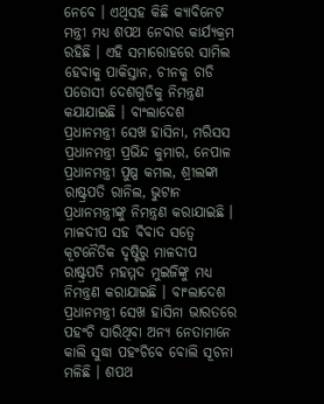ନେବେ । ଏଥିସହ କିଛି କ୍ୟାବିନେଟ ମନ୍ତ୍ରୀ ମଧ୍ୟ ଶପଥ ନେବାର କାର୍ଯ୍ୟକ୍ରମ ରହିଛି । ଏହି ସମାରୋହରେ ସାମିଲ ହେବାକୁ ପାକିସ୍ତାନ, ଚୀନକୁ ଚାଡି ପଡୋସୀ ଦେଶଗୁଡିକୁ ନିମନ୍ତ୍ରଣ କଯାଯାଇଛି । ବାଂଲାଦେଶ ପ୍ରଧାନମନ୍ତ୍ରୀ ସେଖ ହାସିନା, ମରିସସ ପ୍ରଧାନମନ୍ତ୍ରୀ ପ୍ରଭିନ୍ଦ କୁମାର, ନେପାଳ ପ୍ରଧାନମନ୍ତ୍ରୀ ପୁଷ୍ପ କମଲ, ଶ୍ରୀଲଙ୍କା ରାଷ୍ଟ୍ରପତି ରାନିଲ, ଭୁଟାନ ପ୍ରଧାନମନ୍ତ୍ରୀଙ୍କୁ ନିମନ୍ତ୍ରଣ କରାଯାଇଛି । ମାଳଦୀପ ସହ ବିବାଦ ସତ୍ୱେ କୂଟନୈତିକ ଦୃଷ୍ଟିରୁ ମାଳଦୀପ ରାଷ୍ଟ୍ରପତି ମହମ୍ମଦ ମୁଇଜିଙ୍କୁ ମଧ୍ୟ ନିମନ୍ତ୍ରଣ କରାଯାଇଛି । ବାଂଲାଦେଶ ପ୍ରଧାନମନ୍ତ୍ରୀ ସେଖ ହାସିନା ଭାରତରେ ପହଂଚି ସାରିଥିବା ଅନ୍ୟ ନେତାମାନେ କାଲି ସୁଦ୍ଧା ପହଂଚିବେ ବୋଲି ସୂଚନା ମଳିଛି । ଶପଥ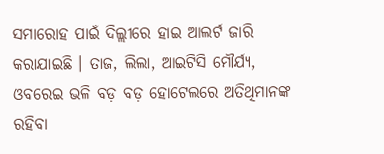ସମାରୋହ ପାଇଁ ଦିଲ୍ଲୀରେ ହାଇ ଆଲର୍ଟ ଜାରି କରାଯାଇଛି । ତାଜ, ଲିଲା, ଆଇଟିସି ମୌର୍ଯ୍ୟ, ଓବରେଇ ଭଳି ବଡ଼ ବଡ଼ ହୋଟେଲରେ ଅତିଥିମାନଙ୍କ ରହିବା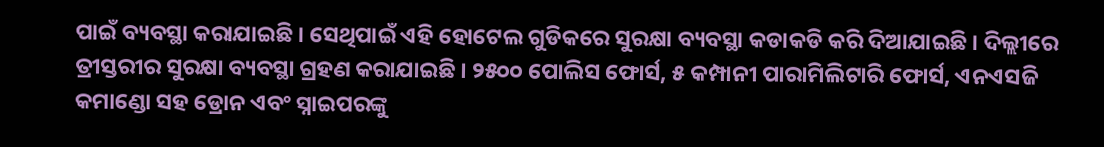ପାଇଁ ବ୍ୟବସ୍ଥା କରାଯାଇଛି । ସେଥିପାଇଁ ଏହି ହୋଟେଲ ଗୁଡିକରେ ସୁରକ୍ଷା ବ୍ୟବସ୍ଥା କଡାକଡି କରି ଦିଆଯାଇଛି । ଦିଲ୍ଲୀରେ ତ୍ରୀସ୍ତରୀର ସୁରକ୍ଷା ବ୍ୟବସ୍ଥା ଗ୍ରହଣ କରାଯାଇଛି । ୨୫୦୦ ପୋଲିସ ଫୋର୍ସ, ୫ କମ୍ପାନୀ ପାରାମିଲିଟାରି ଫୋର୍ସ, ଏନଏସଜି କମାଣ୍ଡୋ ସହ ଡ୍ରୋନ ଏବଂ ସ୍ନାଇପରଙ୍କୁ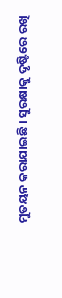ମୁତୟନ କରାଯାଇଛି । ସୁରକ୍ଷାକୁ ଦୃଷ୍ଟିରେ ରଖି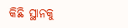କିଛି ସ୍ଥାନକୁ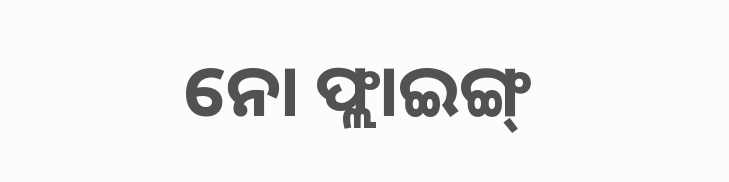ନୋ ଫ୍ଲାଇଙ୍ଗ୍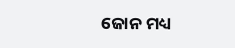ଜୋନ ମଧ୍ୟ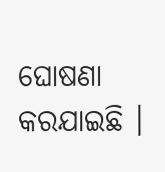ଘୋଷଣା କରଯାଇଛି ।